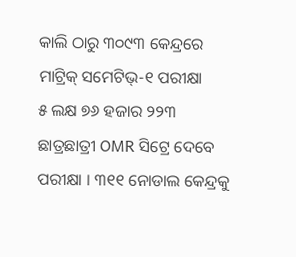କାଲି ଠାରୁ ୩୦୯୩ କେନ୍ଦ୍ରରେ ମାଟ୍ରିକ୍ ସମେଟିଭ୍-୧ ପରୀକ୍ଷା
୫ ଲକ୍ଷ ୭୬ ହଜାର ୨୨୩ ଛାତ୍ରଛାତ୍ରୀ OMR ସିଟ୍ରେ ଦେବେ ପରୀକ୍ଷା । ୩୧୧ ନୋଡାଲ କେନ୍ଦ୍ରକୁ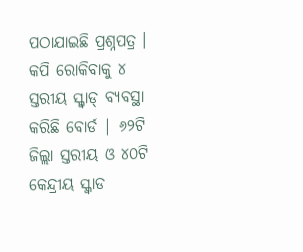ପଠାଯାଇଛି ପ୍ରଶ୍ନପତ୍ର । କପି ରୋକିବାକୁ ୪ ସ୍ତରୀୟ ସ୍କ୍ବାଡ୍ ବ୍ୟବସ୍ଥା କରିଛି ବୋର୍ଡ | ୬୨ଟି ଜିଲ୍ଲା ସ୍ତରୀୟ ଓ ୪୦ଟି କେନ୍ଦ୍ରୀୟ ସ୍କ୍ବାଡ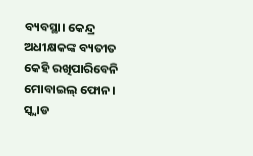ବ୍ୟବସ୍ଥା। କେନ୍ଦ୍ର ଅଧୀକ୍ଷକଙ୍କ ବ୍ୟତୀତ କେହି ରଖିପାରିବେନି ମୋବାଇଲ୍ ଫୋନ। ସ୍କ୍ବାଡ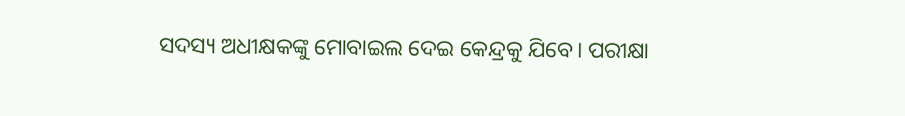ସଦସ୍ୟ ଅଧୀକ୍ଷକଙ୍କୁ ମୋବାଇଲ ଦେଇ କେନ୍ଦ୍ରକୁ ଯିବେ। ପରୀକ୍ଷା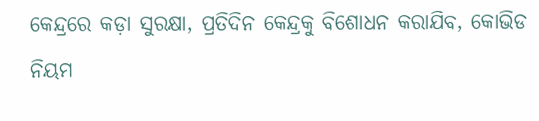କେନ୍ଦ୍ରରେ କଡ଼ା ସୁରକ୍ଷା, ପ୍ରତିଦିନ କେନ୍ଦ୍ରକୁ ବିଶୋଧନ କରାଯିବ, କୋଭିଡ ନିୟମ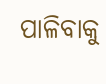ପାଳିବାକୁ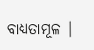ବାଧ୍ୟତାମୂଳ |